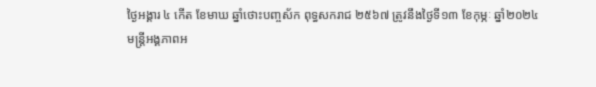ថ្ងៃអង្គារ ៤ កើត ខែមាឃ ឆ្នាំថោះបញ្ចស័ក ពុទ្ធសករាជ ២៥៦៧ ត្រូវនឹងថ្ងៃទី១៣ ខែកុម្ភៈ ឆ្នាំ២០២៤
មន្រ្តីអង្គភាពអ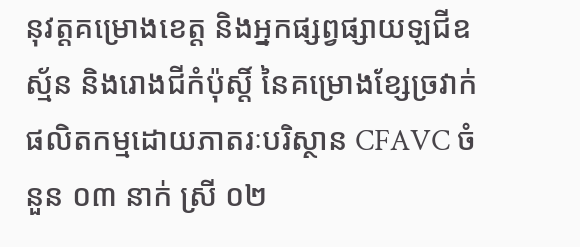នុវត្តគម្រោងខេត្ត និងអ្នកផ្សព្វផ្សាយឡជីឧស្ម័ន និងរោងជីកំប៉ុស្តិ៍ នៃគម្រោងខ្សែច្រវាក់ផលិតកម្មដោយភាតរៈបរិស្ថាន CFAVC ចំនួន ០៣ នាក់ ស្រី ០២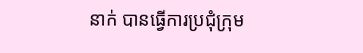នាក់ បានធ្វើការប្រជុំក្រុម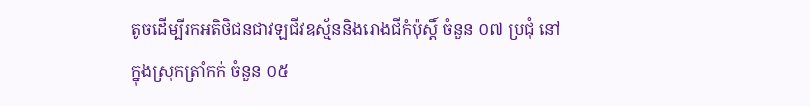តូចដើម្បីរកអតិថិជនជាវឡជីវឧស្ម័ននិងរោងជីកំប៉ុស្តិ៍ ចំនួន ០៧ ប្រជុំ នៅក្នុងស្រុកត្រាំកក់ ចំនួន ០៥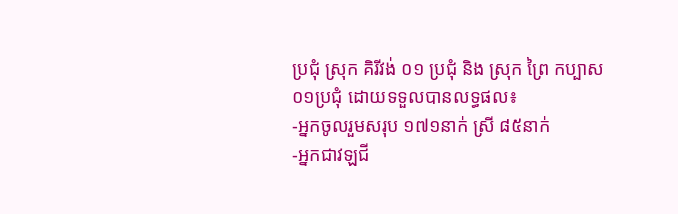ប្រជុំ ស្រុក គិរីវង់ ០១ ប្រជុំ និង ស្រុក ព្រៃ កប្បាស ០១ប្រជុំ ដោយទទួលបានលទ្ធផល៖
-អ្នកចូលរួមសរុប ១៧១នាក់ ស្រី ៨៥នាក់
-អ្នកជាវឡជី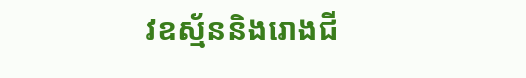វឧស្ម័ននិងរោងជី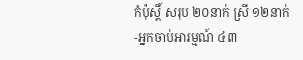កំប៉ុស្តិ៍ សរុប ២០នាក់ ស្រី ១២នាក់
-អ្នកចាប់អារម្មណ៍ ៤៣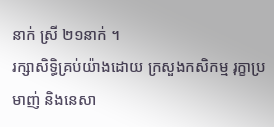នាក់ ស្រី ២១នាក់ ។
រក្សាសិទិ្ធគ្រប់យ៉ាងដោយ ក្រសួងកសិកម្ម រុក្ខាប្រមាញ់ និងនេសា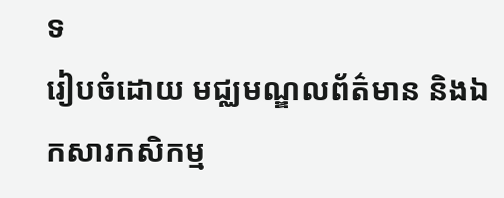ទ
រៀបចំដោយ មជ្ឈមណ្ឌលព័ត៌មាន និងឯកសារកសិកម្ម